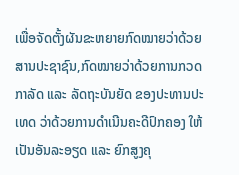ເພື່ອຈັດຕັ້ງຜັນຂະຫຍາຍກົດໝາຍວ່າດ້ວຍສານປະຊາຊົນ,ກົດໝາຍວ່າດ້ວຍການກວດກາລັດ ແລະ ລັດຖະບັນຍັດ ຂອງປະທານປະເທດ ວ່າດ້ວຍການດຳເນີນຄະດີປົກຄອງ ໃຫ້ເປັນອັນລະອຽດ ແລະ ຍົກສູງຄຸ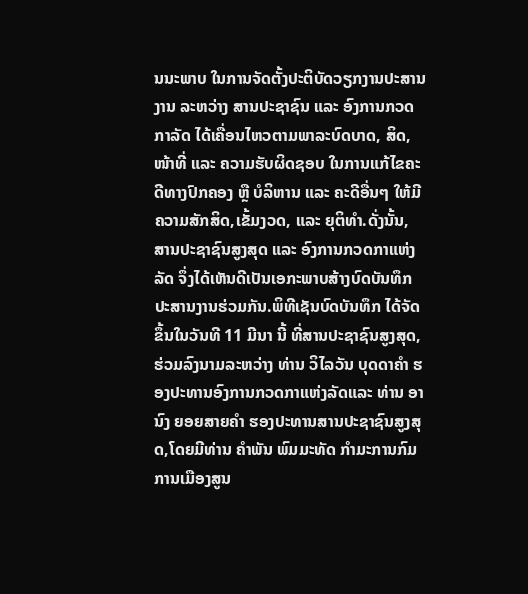ນນະພາບ ໃນການຈັດຕັ້ງປະຕິບັດວຽກງານປະສານງານ ລະຫວ່າງ ສານປະຊາຊົນ ແລະ ອົງການກວດກາລັດ ໄດ້ເຄື່ອນໄຫວຕາມພາລະບົດບາດ, ສິດ, ໜ້າທີ່ ແລະ ຄວາມຮັບຜິດຊອບ ໃນການແກ້ໄຂຄະດີທາງປົກຄອງ ຫຼື ບໍລິຫານ ແລະ ຄະດີອື່ນໆ ໃຫ້ມີຄວາມສັກສິດ,ເຂັ້ມງວດ, ແລະ ຍຸຕິທຳ.ດັ່ງນັ້ນ, ສານປະຊາຊົນສູງສຸດ ແລະ ອົງການກວດກາແຫ່ງລັດ ຈຶ່ງໄດ້ເຫັນດີເປັນເອກະພາບສ້າງບົດບັນທຶກປະສານງານຮ່ວມກັນ.ພິທີເຊັນບົດບັນທຶກ ໄດ້ຈັດຂຶ້ນໃນວັນທີ 11 ມີນາ ນີ້ ທີ່ສານປະຊາຊົນສູງສຸດ,ຮ່ວມລົງນາມລະຫວ່າງ ທ່ານ ວິໄລວັນ ບຸດດາຄຳ ຮອງປະທານອົງການກວດກາແຫ່ງລັດແລະ ທ່ານ ອານົງ ຍອຍສາຍຄຳ ຮອງປະທານສານປະຊາຊົນສູງສຸດ,ໂດຍມີທ່ານ ຄຳພັນ ພົມມະທັດ ກຳມະການກົມການເມືອງສູນ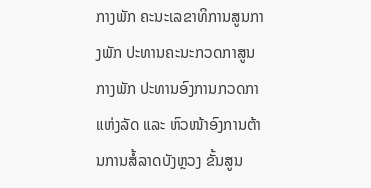ກາງພັກ ຄະນະເລຂາທິການສູນກາງພັກ ປະທານຄະນະກວດກາສູນກາງພັກ ປະທານອົງການກວດກາແຫ່ງລັດ ແລະ ຫົວໜ້າອົງການຕ້ານການສໍ້ລາດບັງຫຼວງ ຂັ້ນສູນ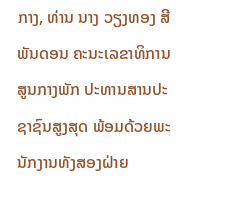ກາງ, ທ່ານ ນາງ ວຽງທອງ ສີພັນດອນ ຄະນະເລຂາທິການສູນກາງພັກ ປະທານສານປະຊາຊົນສູງສຸດ ພ້ອມດ້ວຍພະນັກງານທັງສອງຝ່າຍ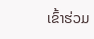ເຂົ້າຮ່ວມ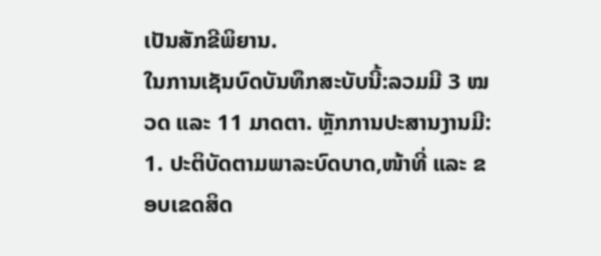ເປັນສັກຂີພິຍານ.
ໃນການເຊັນບົດບັນທຶກສະບັບນີ້:ລວມມີ 3 ໝວດ ແລະ 11 ມາດຕາ. ຫຼັກການປະສານງານມີ: 1. ປະຕິບັດຕາມພາລະບົດບາດ,ໜ້າທີ່ ແລະ ຂອບເຂດສິດ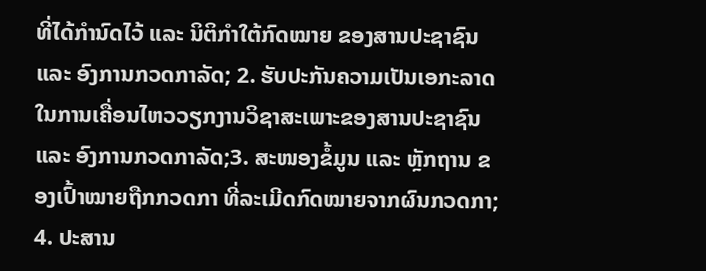ທີ່ໄດ້ກຳນົດໄວ້ ແລະ ນິຕິກຳໃຕ້ກົດໝາຍ ຂອງສານປະຊາຊົນ ແລະ ອົງການກວດກາລັດ; 2. ຮັບປະກັນຄວາມເປັນເອກະລາດ ໃນການເຄື່ອນໄຫວວຽກງານວິຊາສະເພາະຂອງສານປະຊາຊົນ ແລະ ອົງການກວດກາລັດ;3. ສະໜອງຂໍ້ມູນ ແລະ ຫຼັກຖານ ຂອງເປົ້າໝາຍຖືກກວດກາ ທີ່ລະເມີດກົດໝາຍຈາກຜົນກວດກາ; 4. ປະສານ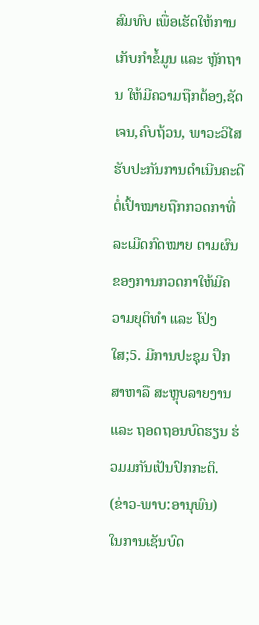ສົມທົບ ເພື່ອເຮັດໃຫ້ການເກັບກຳຂໍ້ມູນ ແລະ ຫຼັກຖານ ໃຫ້ມີຄວາມຖືກຕ້ອງ,ຊັດເຈນ,ຄົບຖ້ວນ, ພາວະວິໄສ ຮັບປະກັນການດຳເນີນຄະດີ ຕໍ່ເປົ້າໝາຍຖືກກວດກາທີ່ລະເມີດກົດໝາຍ ຕາມຜົນຂອງການກວດກາໃຫ້ມີຄວາມຍຸຕິທຳ ແລະ ໂປ່ງໃສ;5. ມີການປະຊຸມ ປຶກສາຫາລື ສະຫຼຸບລາຍງານ ແລະ ຖອດຖອນບົດຮຽນ ຮ່ວມມກັນເປັນປົກກະຕິ.
(ຂ່າວ-ພາບ:ອານຸພົນ)
ໃນການເຊັນບົດ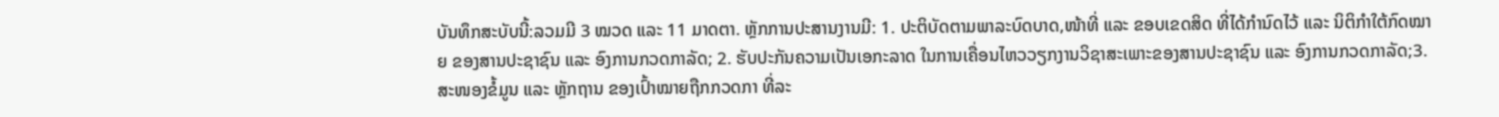ບັນທຶກສະບັບນີ້:ລວມມີ 3 ໝວດ ແລະ 11 ມາດຕາ. ຫຼັກການປະສານງານມີ: 1. ປະຕິບັດຕາມພາລະບົດບາດ,ໜ້າທີ່ ແລະ ຂອບເຂດສິດ ທີ່ໄດ້ກຳນົດໄວ້ ແລະ ນິຕິກຳໃຕ້ກົດໝາຍ ຂອງສານປະຊາຊົນ ແລະ ອົງການກວດກາລັດ; 2. ຮັບປະກັນຄວາມເປັນເອກະລາດ ໃນການເຄື່ອນໄຫວວຽກງານວິຊາສະເພາະຂອງສານປະຊາຊົນ ແລະ ອົງການກວດກາລັດ;3. ສະໜອງຂໍ້ມູນ ແລະ ຫຼັກຖານ ຂອງເປົ້າໝາຍຖືກກວດກາ ທີ່ລະ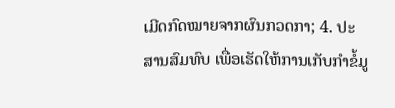ເມີດກົດໝາຍຈາກຜົນກວດກາ; 4. ປະສານສົມທົບ ເພື່ອເຮັດໃຫ້ການເກັບກຳຂໍ້ມູ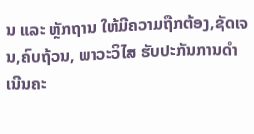ນ ແລະ ຫຼັກຖານ ໃຫ້ມີຄວາມຖືກຕ້ອງ,ຊັດເຈນ,ຄົບຖ້ວນ, ພາວະວິໄສ ຮັບປະກັນການດຳເນີນຄະ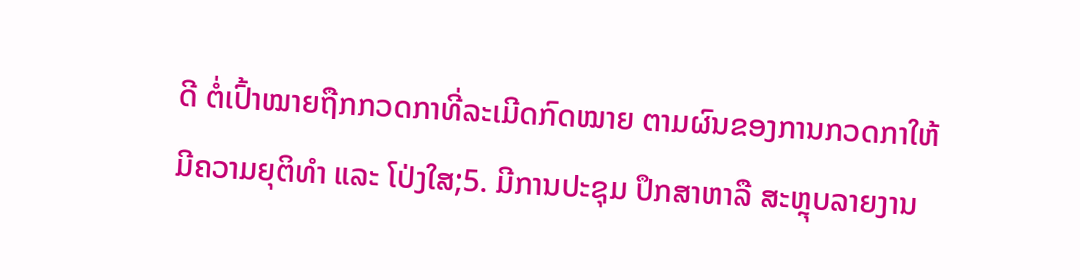ດີ ຕໍ່ເປົ້າໝາຍຖືກກວດກາທີ່ລະເມີດກົດໝາຍ ຕາມຜົນຂອງການກວດກາໃຫ້ມີຄວາມຍຸຕິທຳ ແລະ ໂປ່ງໃສ;5. ມີການປະຊຸມ ປຶກສາຫາລື ສະຫຼຸບລາຍງານ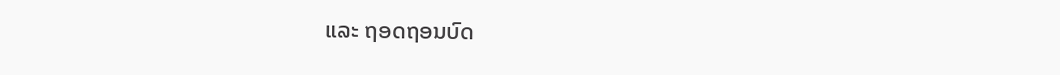ແລະ ຖອດຖອນບົດ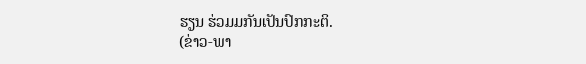ຮຽນ ຮ່ວມມກັນເປັນປົກກະຕິ.
(ຂ່າວ-ພາ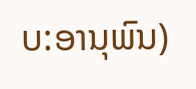ບ:ອານຸພົນ)